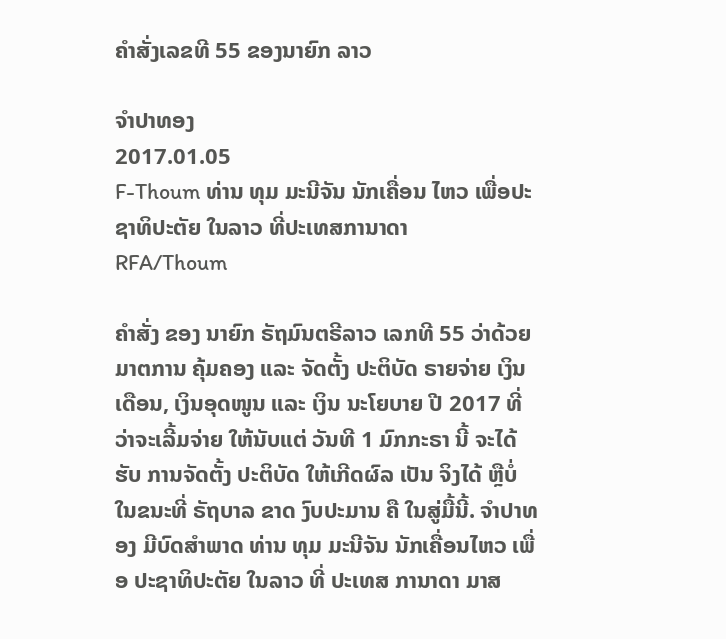ຄໍາສັ່ງເລຂທີ 55 ຂອງນາຍົກ ລາວ

ຈໍາປາທອງ
2017.01.05
F-Thoum ທ່ານ ທຸມ ມະນີຈັນ ນັກເຄື່ອນ ໄຫວ ເພື່ອປະຊາທິປະຕັຍ ໃນລາວ ທີ່ປະເທສການາດາ
RFA/Thoum

ຄໍາສັ່ງ ຂອງ ນາຍົກ ຣັຖມົນຕຣີລາວ ເລກທີ 55 ວ່າດ້ວຍ ມາຕການ ຄຸ້ມຄອງ ແລະ ຈັດຕັ້ງ ປະຕິບັດ ຣາຍຈ່າຍ ເງິນເດືອນ, ເງິນອຸດໜູນ ແລະ ເງິນ ນະໂຍບາຍ ປີ 2017 ທີ່ວ່າຈະເລີ້ມຈ່າຍ ໃຫ້ນັບແຕ່ ວັນທີ 1 ມົກກະຣາ ນີ້ ຈະໄດ້ຮັບ ການຈັດຕັ້ງ ປະຕິບັດ ໃຫ້ເກີດຜົລ ເປັນ ຈິງໄດ້ ຫຼືບໍ່ ໃນຂນະທີ່ ຣັຖບາລ ຂາດ ງົບປະມານ ຄື ໃນສູ່ມື້ນີ້. ຈໍາປາທອງ ມີບົດສໍາພາດ ທ່ານ ທຸມ ມະນີຈັນ ນັກເຄື່ອນໄຫວ ເພື່ອ ປະຊາທິປະຕັຍ ໃນລາວ ທີ່ ປະເທສ ການາດາ ມາສ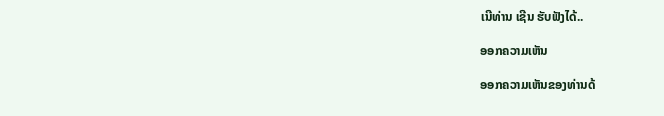ເນີທ່ານ ເຊີນ ຮັບຟັງໄດ້..

ອອກຄວາມເຫັນ

ອອກຄວາມເຫັນຂອງທ່ານດ້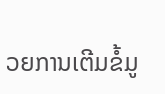ວຍການເຕີມຂໍ້ມູ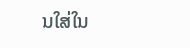ນໃສ່ໃນ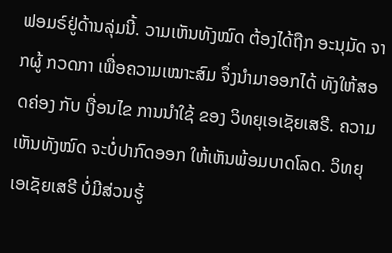ຟອມຣ໌ຢູ່ດ້ານລຸ່ມນີ້. ວາມເຫັນທັງໝົດ ຕ້ອງໄດ້ຖືກ ອະນຸມັດ ຈາກຜູ້ ກວດກາ ເພື່ອຄວາມເໝາະສົມ ຈຶ່ງນໍາມາອອກໄດ້ ທັງໃຫ້ສອດຄ່ອງ ກັບ ເງື່ອນໄຂ ການນຳໃຊ້ ຂອງ ວິທຍຸເອເຊັຍເສຣີ. ຄວາມເຫັນທັງໝົດ ຈະບໍ່ປາກົດອອກ ໃຫ້ເຫັນພ້ອມບາດໂລດ. ວິທຍຸເອເຊັຍເສຣີ ບໍ່ມີສ່ວນຮູ້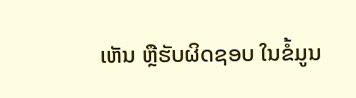ເຫັນ ຫຼືຮັບຜິດຊອບ ໃນຂໍ້ມູນ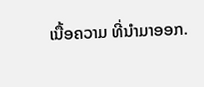ເນື້ອຄວາມ ທີ່ນໍາມາອອກ.